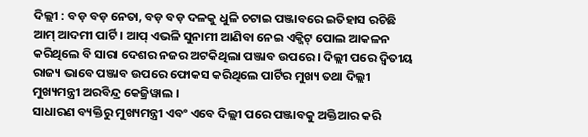ଦିଲ୍ଲୀ : ବଡ଼ ବଡ଼ ନେତା, ବଡ଼ ବଡ଼ ଦଳକୁ ଧୁଳି ଚଟାଇ ପଞ୍ଜାବରେ ଇତିହାସ ରଚିଛି ଆମ୍ ଆଦମୀ ପାର୍ଟି । ଆପ୍ ଏଭଳି ସୁନାମୀ ଆଣିବା ନେଇ ଏକ୍ଜିଟ୍ ପୋଲ ଆକଳନ କରିଥିଲେ ବି ସାରା ଦେଶର ନଜର ଅଟକିଥିଲା ପଞ୍ଜାବ ଉପରେ । ଦିଲ୍ଲୀ ପରେ ଦ୍ୱିତୀୟ ରାଜ୍ୟ ଭାବେ ପଞ୍ଜାବ ଉପରେ ଫୋକସ କରିଥିଲେ ପାର୍ଟିର ମୁଖ୍ୟ ତଥା ଦିଲ୍ଲୀ ମୁଖ୍ୟମନ୍ତ୍ରୀ ଅରବିନ୍ଦ୍ର କେଜ୍ରିୱାଲ ।
ସାଧାରଣ ବ୍ୟକ୍ତିରୁ ମୁଖ୍ୟମନ୍ତ୍ରୀ ଏବଂ ଏବେ ଦିଲ୍ଲୀ ପରେ ପଞ୍ଜାବକୁ ଅକ୍ତିଆର କରି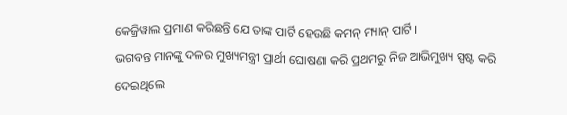କେଜ୍ରିୱାଲ ପ୍ରମାଣ କରିଛନ୍ତି ଯେ ତାଙ୍କ ପାର୍ଟି ହେଉଛି କମନ୍ ମ୍ୟାନ୍ ପାର୍ଟି ।
ଭଗବନ୍ତ ମାନଙ୍କୁ ଦଳର ମୁଖ୍ୟମନ୍ତ୍ରୀ ପ୍ରାର୍ଥୀ ଘୋଷଣା କରି ପ୍ରଥମରୁ ନିଜ ଆଭିମୁଖ୍ୟ ସ୍ପଷ୍ଟ କରି ଦେଇଥିଲେ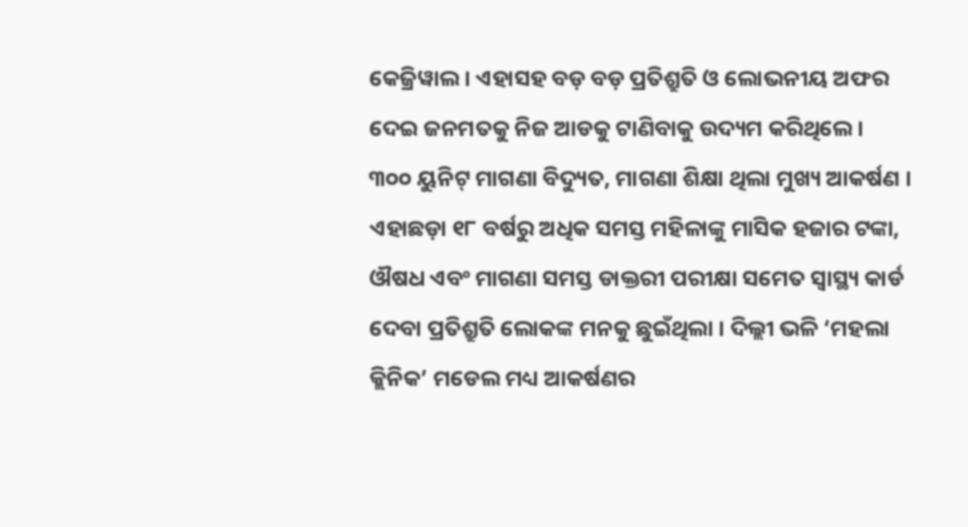କେଜ୍ରିୱାଲ । ଏହାସହ ବଡ଼ ବଡ଼ ପ୍ରତିଶ୍ରୁତି ଓ ଲୋଭନୀୟ ଅଫର ଦେଇ ଜନମତକୁ ନିଜ ଆଡକୁ ଟାଣିବାକୁ ଉଦ୍ୟମ କରିଥିଲେ ।
୩୦୦ ୟୁନିଟ୍ ମାଗଣା ବିଦ୍ୟୁତ, ମାଗଣା ଶିକ୍ଷା ଥିଲା ମୁଖ୍ୟ ଆକର୍ଷଣ । ଏହାଛଡ଼ା ୧୮ ବର୍ଷରୁ ଅଧିକ ସମସ୍ତ ମହିଳାଙ୍କୁ ମାସିକ ହଜାର ଟଙ୍କା, ଔଷଧ ଏବଂ ମାଗଣା ସମସ୍ତ ଡାକ୍ତରୀ ପରୀକ୍ଷା ସମେତ ସ୍ୱାସ୍ଥ୍ୟ କାର୍ଡ ଦେବା ପ୍ରତିଶ୍ରୁତି ଲୋକଙ୍କ ମନକୁ ଛୁଇଁଥିଲା । ଦିଲ୍ଲୀ ଭଳି ‘ମହଲା କ୍ଲିନିକ’ ମଡେଲ ମଧ୍ୟ ଆକର୍ଷଣର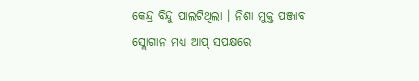କେନ୍ଦ୍ର ବିନ୍ଦୁ ପାଲଟିଥିଲା । ନିଶା ମୁକ୍ତ ପଞ୍ଜାବ ସ୍ଲୋଗାନ ମଧ୍ୟ ଆପ୍ ସପକ୍ଷରେ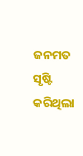ଜନମତ ସୃଷ୍ଟି କରିଥିଲା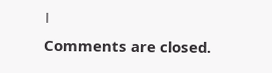।
Comments are closed.